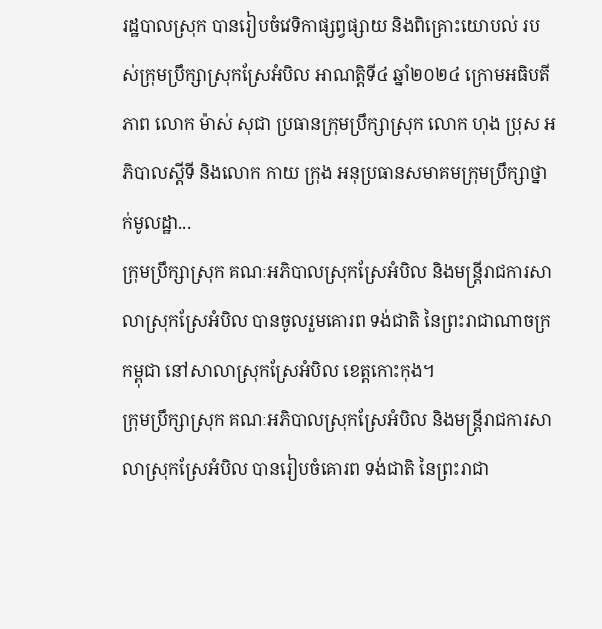រដ្ឋបាលស្រុក បានរៀបចំវេទិកាផ្សព្វផ្សាយ និងពិគ្រោះយោបល់ របស់ក្រុមប្រឹក្សាស្រុកស្រែអំបិល អាណត្តិទី៤ ឆ្នាំ២០២៤ ក្រោមអធិបតីភាព លោក ម៉ាស់ សុជា ប្រធានក្រុមប្រឹក្សាស្រុក លោក ហុង ប្រុស អភិបាលស្តីទី និងលោក កាយ ក្រុង អនុប្រធានសមាគមក្រុមប្រឹក្សាថ្នាក់មូលដ្ឋា...
ក្រុមប្រឹក្សាស្រុក គណៈអភិបាលស្រុកស្រែអំបិល និងមន្រ្តីរាជការសាលាស្រុកស្រែអំបិល បានចូលរួមគោរព ទង់ជាតិ នៃព្រះរាជាណាចក្រកម្ពុជា នៅសាលាស្រុកស្រែអំបិល ខេត្តកោះកុង។
ក្រុមប្រឹក្សាស្រុក គណៈអភិបាលស្រុកស្រែអំបិល និងមន្រ្តីរាជការសាលាស្រុកស្រែអំបិល បានរៀបចំគោរព ទង់ជាតិ នៃព្រះរាជា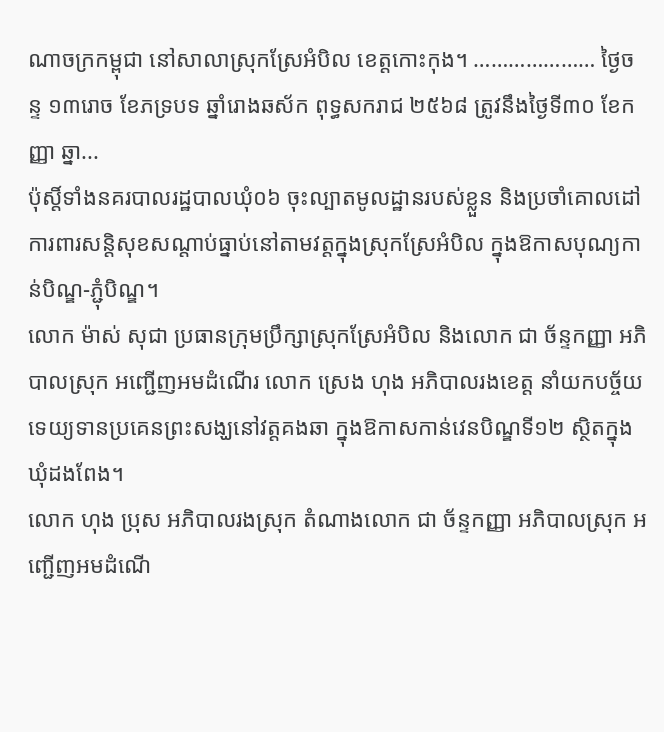ណាចក្រកម្ពុជា នៅសាលាស្រុកស្រែអំបិល ខេត្តកោះកុង។ ………………… ថ្ងៃចន្ទ ១៣រោច ខែភទ្របទ ឆ្នាំរោងឆស័ក ពុទ្ធសករាជ ២៥៦៨ ត្រូវនឹងថ្ងៃទី៣០ ខែកញ្ញា ឆ្នា...
ប៉ុស្តិ៍ទាំងនគរបាលរដ្ឋបាលឃុំ០៦ ចុះល្បាតមូលដ្ឋានរបស់ខ្លួន និងប្រចាំគោលដៅការពារសន្តិសុខសណ្តាប់ធ្នាប់នៅតាមវត្តក្នុងស្រុកស្រែអំបិល ក្នុងឱកាសបុណ្យកាន់បិណ្ឌ-ភ្ជុំបិណ្ឌ។
លោក ម៉ាស់ សុជា ប្រធានក្រុមប្រឹក្សាស្រុកស្រែអំបិល និងលោក ជា ច័ន្ទកញ្ញា អភិបាលស្រុក អញ្ជើញអមដំណើរ លោក ស្រេង ហុង អភិបាលរងខេត្ត នាំយកបច្ច័យទេយ្យទានប្រគេនព្រះសង្ឃនៅវត្តគងឆា ក្នុងឱកាសកាន់វេនបិណ្ឌទី១២ ស្ថិតក្នុងឃុំដងពែង។
លោក ហុង ប្រុស អភិបាលរងស្រុក តំណាងលោក ជា ច័ន្ទកញ្ញា អភិបាលស្រុក អញ្ជើញអមដំណើ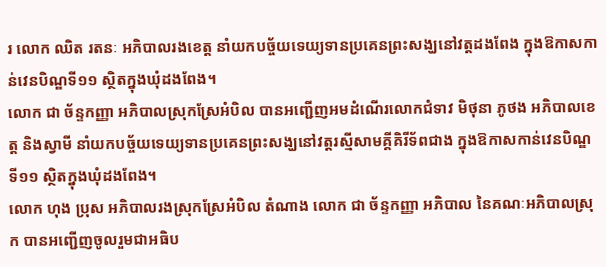រ លោក ឈិត រតនៈ អភិបាលរងខេត្ត នាំយកបច្ច័យទេយ្យទានប្រគេនព្រះសង្ឃនៅវត្តដងពែង ក្នុងឱកាសកាន់វេនបិណ្ឌទី១១ ស្ថិតក្នុងឃុំដងពែង។
លោក ជា ច័ន្ទកញ្ញា អភិបាលស្រុកស្រែអំបិល បានអញ្ជើញអមដំណើរលោកជំទាវ មិថុនា ភូថង អភិបាលខេត្ត និងស្វាមី នាំយកបច្ច័យទេយ្យទានប្រគេនព្រះសង្ឃនៅវត្តរស្មីសាមគ្គីគិរីទ័ពជាង ក្នុងឱកាសកាន់វេនបិណ្ឌទី១១ ស្ថិតក្នុងឃុំដងពែង។
លោក ហុង ប្រុស អភិបាលរងស្រុកស្រែអំបិល តំណាង លោក ជា ច័ន្ទកញ្ញា អភិបាល នៃគណៈអភិបាលស្រុក បានអញ្ជើញចូលរួមជាអធិប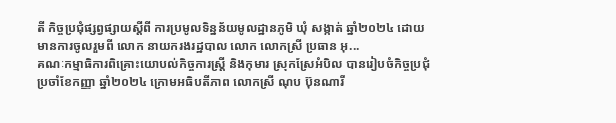តី កិច្ចប្រជុំផ្សព្វផ្សាយស្តីពី ការប្រមូលទិន្នន័យមូលដ្ឋានភូមិ ឃុំ សង្កាត់ ឆ្នាំ២០២៤ ដោយមានការចូលរួមពី លោក នាយករងរដ្ឋបាល លោក លោកស្រី ប្រធាន អុ...
គណៈកម្មាធិការពិគ្រោះយោបល់កិច្ចការស្រ្តី និងកុមារ ស្រុកស្រែអំបិល បានរៀបចំកិច្ចប្រជុំប្រចាំខែកញ្ញា ឆ្នាំ២០២៤ ក្រោមអធិបតីភាព លោកស្រី ណុប ប៊ុនណារី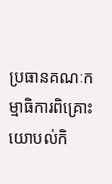ប្រធានគណៈកម្មាធិការពិគ្រោះយោបល់កិ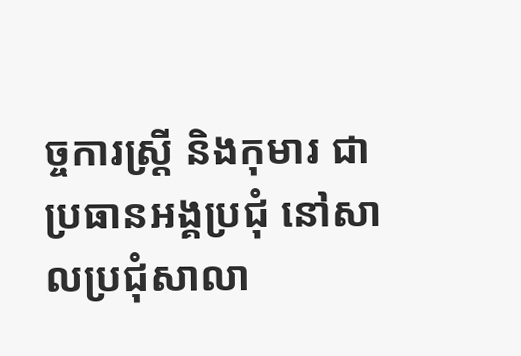ច្ចការស្ត្រី និងកុមារ ជាប្រធានអង្គប្រជុំ នៅសាលប្រជុំសាលា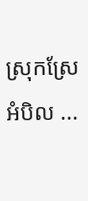ស្រុកស្រែអំបិល ...